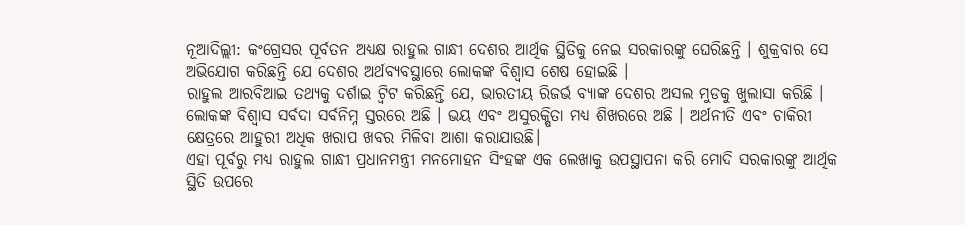ନୂଆଦିଲ୍ଲୀ: କଂଗ୍ରେସର ପୂର୍ବତନ ଅଧ୍ୟକ୍ଷ ରାହୁଲ ଗାନ୍ଧୀ ଦେଶର ଆର୍ଥିକ ସ୍ଥିତିକୁ ନେଇ ସରକାରଙ୍କୁ ଘେରିଛନ୍ତି । ଶୁକ୍ରବାର ସେ ଅଭିଯୋଗ କରିଛନ୍ତି ଯେ ଦେଶର ଅର୍ଥବ୍ୟବସ୍ଥାରେ ଲୋକଙ୍କ ବିଶ୍ବାସ ଶେଷ ହୋଇଛି ।
ରାହୁଲ ଆରବିଆଇ ତଥ୍ୟକୁ ଦର୍ଶାଇ ଟ୍ବିଟ କରିଛନ୍ତି ଯେ, ଭାରତୀୟ ରିଜର୍ଭ ବ୍ୟାଙ୍କ ଦେଶର ଅସଲ ମୁଡକୁ ଖୁଲାସା କରିଛି । ଲୋକଙ୍କ ବିଶ୍ୱାସ ସର୍ବଦା ସର୍ବନିମ୍ନ ସ୍ତରରେ ଅଛି । ଭୟ ଏବଂ ଅସୁରକ୍ଷିତା ମଧ୍ୟ ଶିଖରରେ ଅଛି । ଅର୍ଥନୀତି ଏବଂ ଚାକିରୀ କ୍ଷେତ୍ରରେ ଆହୁରୀ ଅଧିକ ଖରାପ ଖବର ମିଳିବା ଆଶା କରାଯାଉଛି।
ଏହା ପୂର୍ବରୁ ମଧ୍ୟ ରାହୁଲ ଗାନ୍ଧୀ ପ୍ରଧାନମନ୍ତ୍ରୀ ମନମୋହନ ସିଂହଙ୍କ ଏକ ଲେଖାକୁ ଉପସ୍ଥାପନା କରି ମୋଦି ସରକାରଙ୍କୁ ଆର୍ଥିକ ସ୍ଥିତି ଉପରେ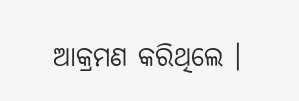ଆକ୍ରମଣ କରିଥିଲେ ।